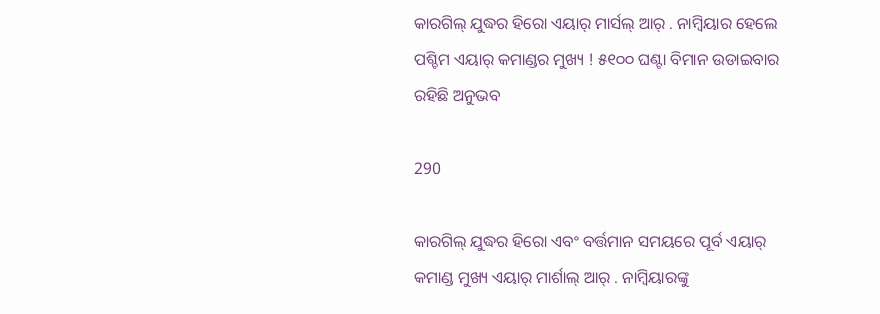କାରଗିଲ୍ ଯୁଦ୍ଧର ହିରୋ ଏୟାର୍ ମାର୍ସଲ୍ ଆର୍ . ନାମ୍ବିୟାର ହେଲେ ପଶ୍ଚିମ ଏୟାର୍ କମାଣ୍ଡର ମୁଖ୍ୟ ! ୫୧୦୦ ଘଣ୍ଟା ବିମାନ ଉଡାଇବାର ରହିଛି ଅନୁଭବ

290

କାରଗିଲ୍ ଯୁଦ୍ଧର ହିରୋ ଏବଂ ବର୍ତ୍ତମାନ ସମୟରେ ପୂର୍ବ ଏୟାର୍ କମାଣ୍ଡ ମୁଖ୍ୟ ଏୟାର୍ ମାର୍ଶାଲ୍ ଆର୍ . ନାମ୍ବିୟାରଙ୍କୁ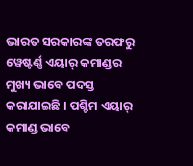ଭାରତ ସରକାରଙ୍କ ତରଫରୁ ୱେଷ୍ଟର୍ଣ୍ଣ ଏୟାର୍ କମାଣ୍ଡର ମୁଖ୍ୟ ଭାବେ ପଦସ୍ତ କରାଯାଇଛି । ପଶ୍ଚିମ ଏୟାର୍ କମାଣ୍ଡ ଭାବେ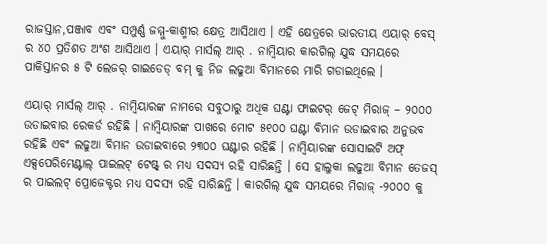ରାଜସ୍ତାନ,ପଞ୍ଜାବ ଏବଂ ସମ୍ପୁର୍ଣ୍ଣ ଜମ୍ମୁ-କାଶ୍ମୀର କ୍ଷେତ୍ର ଆସିଥାଏ । ଏହି କ୍ଷେତ୍ରରେ ଭାରତୀୟ ଏୟାର୍ ବେସ୍ ର ୪୦ ପ୍ରତିଶତ ଅଂଶ ଆସିଥାଏ । ଏୟାର୍ ମାର୍ସଲ୍ ଆର୍ . ନାମ୍ବିୟାର କାରଗିଲ୍ ଯୁଦ୍ଧ ସମୟରେ ପାକିସ୍ତାନର ୫ ଟି ଲେଜର୍ ଗାଇଡେଡ୍ ବମ୍ କୁ ନିଜ ଲଢୁଆ ବିମାନରେ ମାରି ଗଡାଇଥିଲେ ।

ଏୟାର୍ ମାର୍ସଲ୍ ଆର୍ . ନାମ୍ବିୟାରଙ୍କ ନାମରେ ସବୁଠାରୁ ଅଧିକ ଘଣ୍ଟା ଫାଇଟର୍ ଜେଟ୍ ମିରାଜ୍ – ୨୦୦୦ ଉଡାଇବାର ରେକର୍ଡ ରହିଛି । ନାମ୍ବିୟାରଙ୍କ ପାଖରେ ମୋଟ ୫୧୦୦ ଘଣ୍ଟା ବିମାନ ଉଡାଇବାର ଅନୁଭବ ରହିଛି ଏବଂ ଲଢୁଆ ବିମାନ ଉଡାଇବାରେ ୨୩୦୦ ଘଣ୍ଟାର ରହିଛି । ନାମ୍ବିୟାରଙ୍କ ସୋସାଇଟି ଅଫ୍ ଏକ୍ସପେରିମେଣ୍ଟାଲ୍ ପାଇଲଟ୍ ଟେଷ୍ଟ୍ ର ମଧ୍ୟ ସଦସ୍ୟ ରହି ସାରିଛନ୍ତି । ସେ ହାଲୁକା ଲଢୁଆ ବିମାନ ତେଜସ୍ ର ପାଇଲଟ୍ ପ୍ରୋଜେକ୍ଟର ମଧ୍ୟ ସଦସ୍ୟ ରହି ସାରିଛନ୍ତି । କାରଗିଲ୍ ଯୁଦ୍ଧ ସମୟରେ ମିରାଜ୍ -୨୦୦୦ କୁ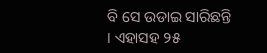ବି ସେ ଉଡାଇ ସାରିଛନ୍ତି । ଏହାସହ ୨୫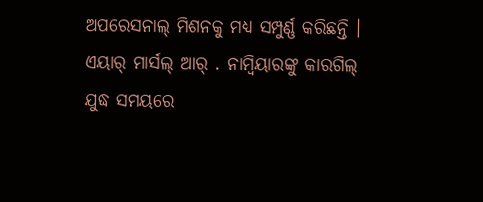ଅପରେସନାଲ୍ ମିଶନକୁ ମଧ୍ୟ ସମ୍ପୁର୍ଣ୍ଣ କରିଛନ୍ତି । ଏୟାର୍ ମାର୍ସଲ୍ ଆର୍ . ନାମ୍ବିୟାରଙ୍କୁ କାରଗିଲ୍ ଯୁଦ୍ଧ ସମୟରେ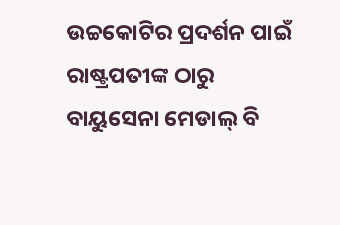ଉଚ୍ଚକୋଟିର ପ୍ରଦର୍ଶନ ପାଇଁ ରାଷ୍ଟ୍ରପତୀଙ୍କ ଠାରୁ ବାୟୁସେନା ମେଡାଲ୍ ବି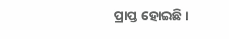ପ୍ରାପ୍ତ ହୋଇଛି ।